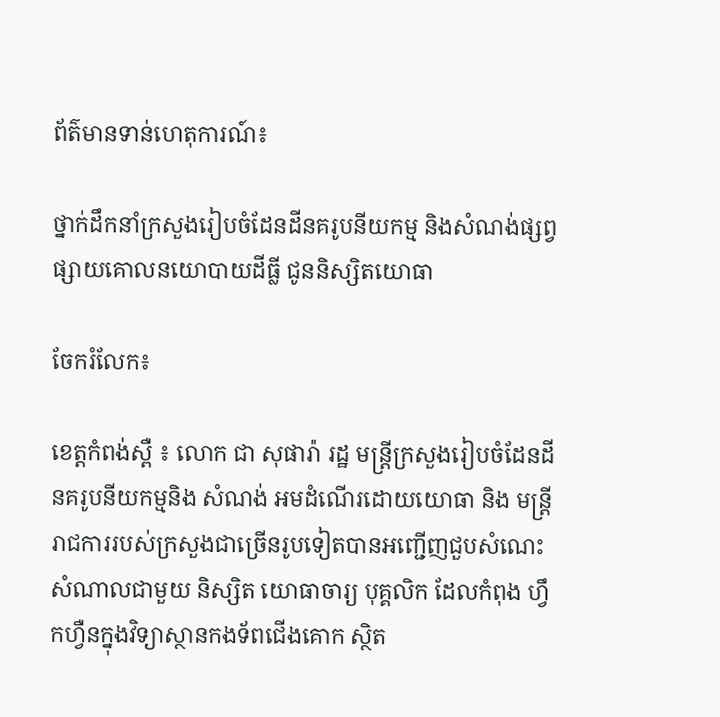ព័ត៌មានទាន់ហេតុការណ៍៖

ថ្នាក់ដឹកនាំក្រសួងរៀបចំដែនដីនគរូបនីយកម្ម និងសំណង់ផ្សព្វផ្សាយគោលនយោបាយដីធ្លី ជូននិស្សិតយោធា

ចែករំលែក៖

ខេត្តកំពង់ស្ពឺ ៖ លោក ជា សុផារ៉ា រដ្ឋ មន្រ្តីក្រសួងរៀបចំដែនដីនគរូបនីយកម្មនិង សំណង់ អមដំណើរដោយយោធា និង មន្ត្រីរាជការរបស់ក្រសួងជាច្រើនរូបទៀតបានអញ្ជើញជួបសំណេះសំណាលជាមួយ និស្សិត យោធាចារ្យ បុគ្គលិក ដែលកំពុង ហ្វឹកហ្វឺនក្នុងវិទ្យាស្ថានកងទ័ពជើងគោក ស្ថិត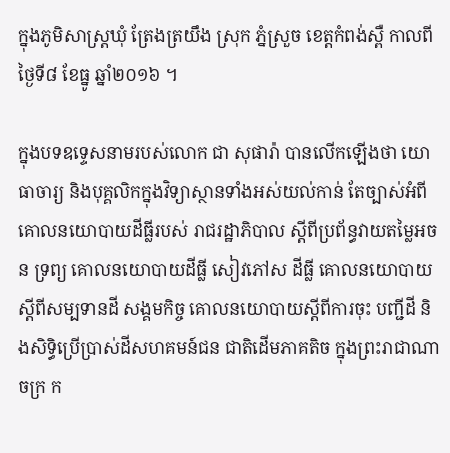ក្នុងភូមិសាស្រ្តឃុំ ត្រែងត្រយឹង ស្រុក ភ្នំស្រួច ខេត្តកំពង់ស្ពឺ កាលពីថ្ងៃទី៨ ខែធ្នូ ឆ្នាំ២០១៦ ។

ក្នុងបទឧទ្ទេសនាមរបស់លោក ជា សុផារ៉ា បានលើកឡើងថា យោធាចារ្យ និងបុគ្គលិកក្នុងវិទ្យាស្ថានទាំងអស់យល់កាន់ តែច្បាស់អំពីគោលនយោបាយដីធ្លីរបស់ រាជរដ្ឋាភិបាល ស្តីពីប្រព័ន្ធវាយតម្លៃអចន ទ្រព្យ គោលនយោបាយដីធ្លី សៀវភៅស ដីធ្លី គោលនយោបាយស្តីពីសម្បទានដី សង្គមកិច្ច គោលនយោបាយស្តីពីការចុះ បញ្ជីដី និងសិទ្ធិប្រើប្រាស់ដីសហគមន៍ជន ជាតិដើមភាគតិច ក្នុងព្រះរាជាណាចក្រ ក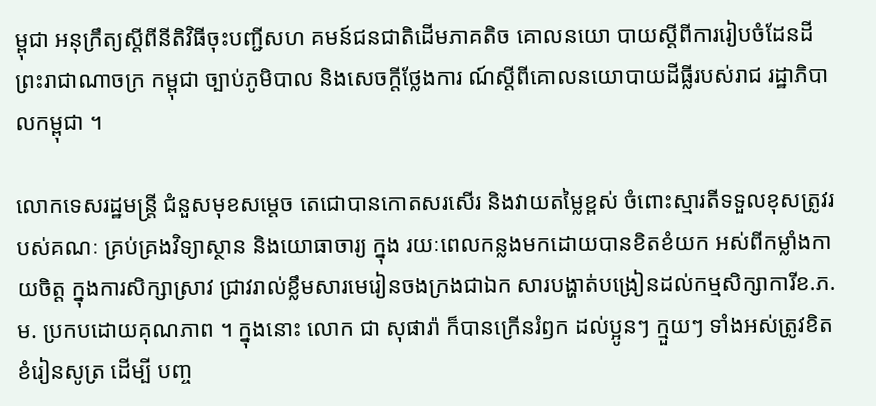ម្ពុជា អនុក្រឹត្យស្តីពីនីតិវិធីចុះបញ្ជីសហ គមន៍ជនជាតិដើមភាគតិច គោលនយោ បាយស្តីពីការរៀបចំដែនដីព្រះរាជាណាចក្រ កម្ពុជា ច្បាប់ភូមិបាល និងសេចក្តីថ្លែងការ ណ៍ស្តីពីគោលនយោបាយដីធ្លីរបស់រាជ រដ្ឋាភិបាលកម្ពុជា ។

លោកទេសរដ្ឋមន្ត្រី ជំនួសមុខសម្តេច តេជោបានកោតសរសើរ និងវាយតម្លៃខ្ពស់ ចំពោះស្មារតីទទួលខុសត្រូវរបស់គណៈ គ្រប់គ្រងវិទ្យាស្ថាន និងយោធាចារ្យ ក្នុង រយៈពេលកន្លងមកដោយបានខិតខំយក អស់ពីកម្លាំងកាយចិត្ត ក្នុងការសិក្សាស្រាវ ជ្រាវរាល់ខ្លឹមសារមេរៀនចងក្រងជាឯក សារបង្ហាត់បង្រៀនដល់កម្មសិក្សាការីខ.ភ.ម. ប្រកបដោយគុណភាព ។ ក្នុងនោះ លោក ជា សុផារ៉ា ក៏បានក្រើនរំឭក ដល់ប្អូនៗ ក្មួយៗ ទាំងអស់ត្រូវខិតខំរៀនសូត្រ ដើម្បី បញ្ច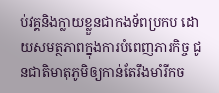ប់វគ្គនិងក្លាយខ្លួនជាកងទ័ពប្រកប ដោយសមត្ថភាពក្នុងការបំពេញភារកិច្ច ជូនជាតិមាតុភូមិឲ្យកាន់តែរឹងមាំរីកច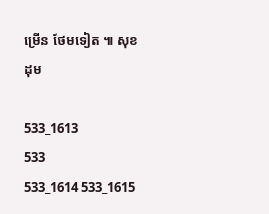ម្រើន ថែមទៀត ៕ សុខដុម

533_1613
533
533_1614 533_1615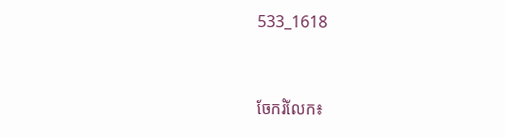533_1618


ចែករំលែក៖